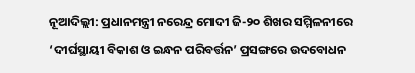ନୂଆଦିଲ୍ଲୀ: ପ୍ରଧାନମନ୍ତ୍ରୀ ନରେନ୍ଦ୍ର ମୋଦୀ ଜି-୨୦ ଶିଖର ସମ୍ମିଳନୀରେ ‘ଦୀର୍ଘସ୍ଥାୟୀ ବିକାଶ ଓ ଇନ୍ଧନ ପରିବର୍ତ୍ତନ’ ପ୍ରସଙ୍ଗରେ ଉଦବୋଧନ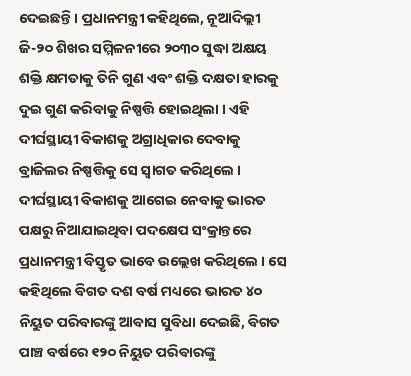ଦେଇଛନ୍ତି । ପ୍ରଧାନମନ୍ତ୍ରୀ କହିଥିଲେ, ନୂଆଦିଲ୍ଲୀ ଜି-୨୦ ଶିଖର ସମ୍ମିଳନୀରେ ୨୦୩୦ ସୁଦ୍ଧା ଅକ୍ଷୟ ଶକ୍ତି କ୍ଷମତାକୁ ତିନି ଗୁଣ ଏବଂ ଶକ୍ତି ଦକ୍ଷତା ହାରକୁ ଦୁଇ ଗୁଣ କରିବାକୁ ନିଷ୍ପତ୍ତି ହୋଇଥିଲା । ଏହି ଦୀର୍ଘସ୍ଥାୟୀ ବିକାଶକୁ ଅଗ୍ରାଧିକାର ଦେବାକୁ ବ୍ରାଜିଲର ନିଷ୍ପତ୍ତିକୁ ସେ ସ୍ୱାଗତ କରିଥିଲେ । ଦୀର୍ଘସ୍ଥାୟୀ ବିକାଶକୁ ଆଗେଇ ନେବାକୁ ଭାରତ ପକ୍ଷରୁ ନିଆଯାଇଥିବା ପଦକ୍ଷେପ ସଂକ୍ରାନ୍ତରେ ପ୍ରଧାନମନ୍ତ୍ରୀ ବିସ୍ତୃତ ଭାବେ ଉଲ୍ଲେଖ କରିଥିଲେ । ସେ କହିଥିଲେ ବିଗତ ଦଶ ବର୍ଷ ମଧ୍ୟରେ ଭାରତ ୪୦ ନିୟୁତ ପରିବାରଙ୍କୁ ଆବାସ ସୁବିଧା ଦେଇଛି, ବିଗତ ପାଞ୍ଚ ବର୍ଷରେ ୧୨୦ ନିୟୁତ ପରିବାରଙ୍କୁ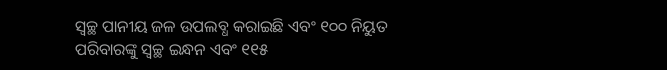ସ୍ୱଚ୍ଛ ପାନୀୟ ଜଳ ଉପଲବ୍ଧ କରାଇଛି ଏବଂ ୧୦୦ ନିୟୁତ ପରିବାରଙ୍କୁ ସ୍ୱଚ୍ଛ ଇନ୍ଧନ ଏବଂ ୧୧୫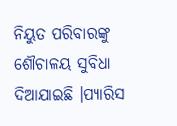ନିୟୁତ ପରିବାରଙ୍କୁ ଶୌଚାଳୟ ସୁବିଧା ଦିଆଯାଇଛି ।ପ୍ୟାରିସ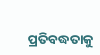ପ୍ରତିବଦ୍ଧତାକୁ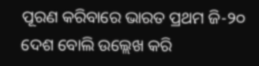ପୂରଣ କରିବାରେ ଭାରତ ପ୍ରଥମ ଜି-୨୦ ଦେଶ ବୋଲି ଉଲ୍ଲେଖ କରି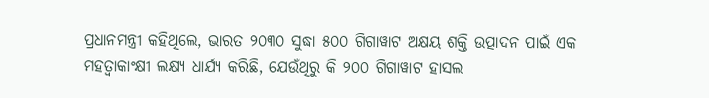ପ୍ରଧାନମନ୍ତ୍ରୀ କହିଥିଲେ, ଭାରତ ୨୦୩୦ ସୁଦ୍ଧା ୫୦୦ ଗିଗାୱାଟ ଅକ୍ଷୟ ଶକ୍ତି ଉତ୍ପାଦନ ପାଇଁ ଏକ ମହତ୍ୱାକାଂକ୍ଷୀ ଲକ୍ଷ୍ୟ ଧାର୍ଯ୍ୟ କରିଛି, ଯେଉଁଥିରୁ କି ୨୦୦ ଗିଗାୱାଟ ହାସଲ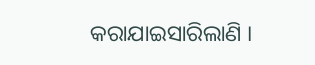କରାଯାଇସାରିଲାଣି ।